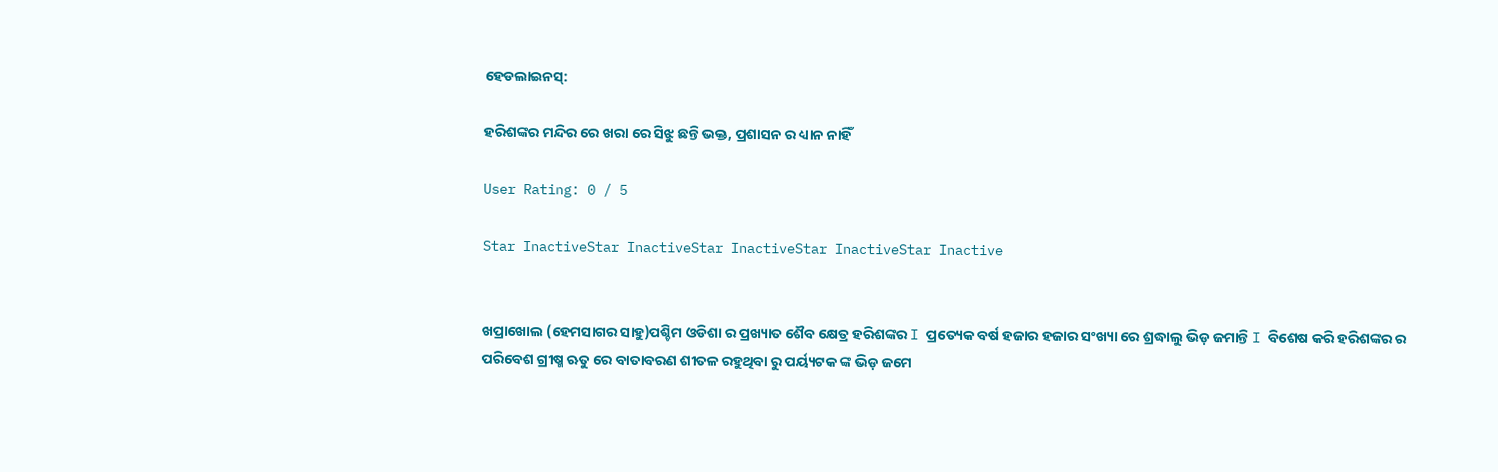ହେଡଲାଇନସ୍:

ହରିଶଙ୍କର ମନ୍ଦିର ରେ ଖରା ରେ ସିଝୁ ଛନ୍ତି ଭକ୍ତ, ପ୍ରଶାସନ ର ଧ୍ୟାନ ନାହିଁ

User Rating: 0 / 5

Star InactiveStar InactiveStar InactiveStar InactiveStar Inactive


ଖପ୍ରାଖୋଲ (ହେମସାଗର ସାହୁ)ପଶ୍ଚିମ ଓଡିଶା ର ପ୍ରଖ୍ୟାତ ଶୈବ କ୍ଷେତ୍ର ହରିଶଙ୍କର I ପ୍ରତ୍ୟେକ ବର୍ଷ ହଜାର ହଜାର ସଂଖ୍ୟା ରେ ଶ୍ରଦ୍ଧାଲୁ ଭିଡ଼ ଜମାନ୍ତି I ବିଶେଷ କରି ହରିଶଙ୍କର ର ପରିବେଶ ଗ୍ରୀଷ୍ମ ଋତୁ ରେ ବାତାବରଣ ଶୀତଳ ରହୁଥିବା ରୁ ପର୍ୟ୍ୟଟକ ଙ୍କ ଭିଡ଼ ଜମେ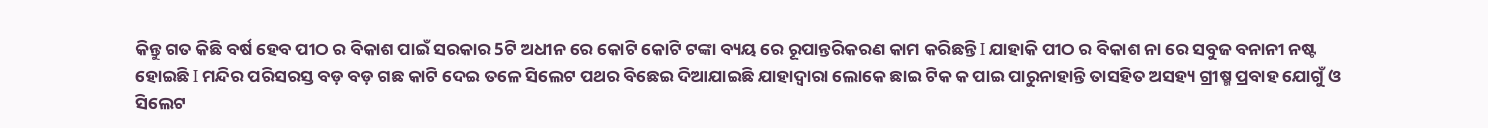କିନ୍ତୁ ଗତ କିଛି ବର୍ଷ ହେବ ପୀଠ ର ବିକାଶ ପାଇଁ ସରକାର 5ଟି ଅଧୀନ ରେ କୋଟି କୋଟି ଟଙ୍କା ବ୍ୟୟ ରେ ରୂପାନ୍ତରିକରଣ କାମ କରିଛନ୍ତି I ଯାହାକି ପୀଠ ର ବିକାଶ ନା ରେ ସବୁଜ ବନାନୀ ନଷ୍ଟ ହୋଇଛି I ମନ୍ଦିର ପରିସରସ୍ତ ବଡ଼ ବଡ଼ ଗଛ କାଟି ଦେଇ ତଳେ ସିଲେଟ ପଥର ବିଛେଇ ଦିଆଯାଇଛି ଯାହାଦ୍ୱାରା ଲୋକେ ଛାଇ ଟିକ କ ପାଇ ପାରୁନାହାନ୍ତି ତାସହିତ ଅସହ୍ୟ ଗ୍ରୀଷ୍ମ ପ୍ରବାହ ଯୋଗୁଁ ଓ ସିଲେଟ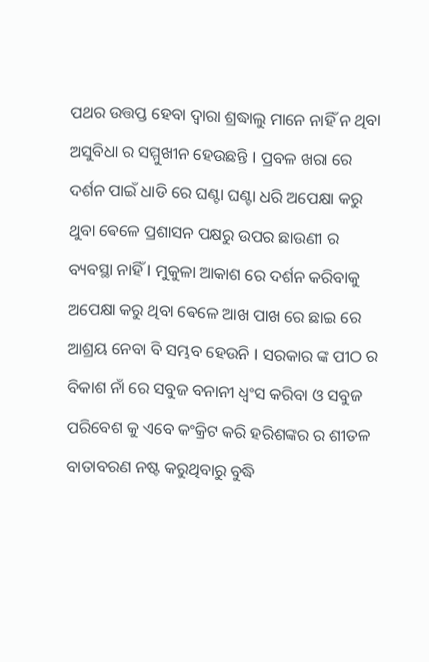ପଥର ଉତ୍ତପ୍ତ ହେବା ଦ୍ୱାରା ଶ୍ରଦ୍ଧାଲୁ ମାନେ ନାହିଁ ନ ଥିବା ଅସୁବିଧା ର ସମ୍ମୁଖୀନ ହେଉଛନ୍ତି I ପ୍ରବଳ ଖରା ରେ ଦର୍ଶନ ପାଇଁ ଧାଡି ରେ ଘଣ୍ଟା ଘଣ୍ଟା ଧରି ଅପେକ୍ଷା କରୁ ଥୁବା ଵେଳେ ପ୍ରଶାସନ ପକ୍ଷରୁ ଉପର ଛାଉଣୀ ର ବ୍ୟବସ୍ଥା ନାହିଁ I ମୁକୁଳା ଆକାଶ ରେ ଦର୍ଶନ କରିବାକୁ ଅପେକ୍ଷା କରୁ ଥିବା ଵେଳେ ଆଖ ପାଖ ରେ ଛାଇ ରେ ଆଶ୍ରୟ ନେବା ବି ସମ୍ଭବ ହେଉନି I ସରକାର ଙ୍କ ପୀଠ ର ବିକାଶ ନାଁ ରେ ସବୁଜ ବନାନୀ ଧ୍ବଂସ କରିବା ଓ ସବୁଜ ପରିବେଶ କୁ ଏବେ କଂକ୍ରିଟ କରି ହରିଶଙ୍କର ର ଶୀତଳ ବାତାବରଣ ନଷ୍ଟ କରୁଥିବାରୁ ବୁଦ୍ଧି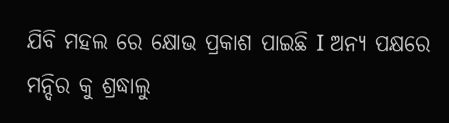ଯିବି ମହଲ ରେ କ୍ଷୋଭ ପ୍ରକାଶ ପାଇଛି I ଅନ୍ୟ ପକ୍ଷରେ ମନ୍ଦିର କୁ ଶ୍ରଦ୍ଧାଲୁ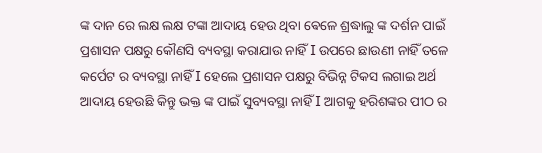ଙ୍କ ଦାନ ରେ ଲକ୍ଷ ଲକ୍ଷ ଟଙ୍କା ଆଦାୟ ହେଉ ଥିବା ଵେଳେ ଶ୍ରଦ୍ଧାଲୁ ଙ୍କ ଦର୍ଶନ ପାଇଁ ପ୍ରଶାସନ ପକ୍ଷରୁ କୌଣସି ବ୍ୟବସ୍ଥା କରାଯାଉ ନାହିଁ I ଉପରେ ଛାଉଣୀ ନାହିଁ ତଳେ କର୍ପେଟ ର ବ୍ୟବସ୍ଥା ନାହିଁ I ହେଲେ ପ୍ରଶାସନ ପକ୍ଷରୁ ବିଭିନ୍ନ ଟିକସ ଲଗାଇ ଅର୍ଥ ଆଦାୟ ହେଉଛି କିନ୍ତୁ ଭକ୍ତ ଙ୍କ ପାଇଁ ସୁବ୍ୟବସ୍ଥା ନାହିଁ I ଆଗକୁ ହରିଶଙ୍କର ପୀଠ ର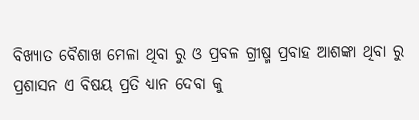ବିଖ୍ୟାତ ବୈଶାଖ ମେଳା ଥିବା ରୁ ଓ ପ୍ରବଳ ଗ୍ରୀଷ୍ମ ପ୍ରବାହ ଆଶଙ୍କା ଥିବା ରୁ ପ୍ରଶାସନ ଏ ବିଷୟ ପ୍ରତି ଧ୍ୟାନ ଦେବା କୁ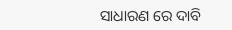ସାଧାରଣ ରେ ଦାବି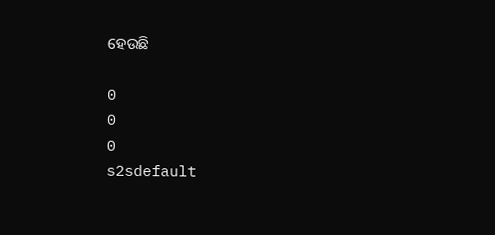ହେଉଛି

0
0
0
s2sdefault